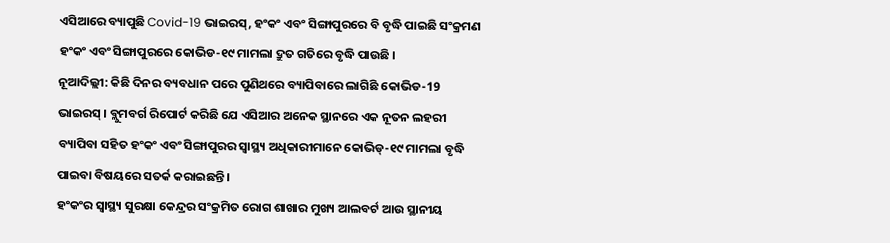ଏସିଆରେ ବ୍ୟାପୁଛି Covid-19 ଭାଇରସ୍, ହଂକଂ ଏବଂ ସିଙ୍ଗାପୁରରେ ବି ବୃଦ୍ଧି ପାଇଛି ସଂକ୍ରମଣ
ହଂକଂ ଏବଂ ସିଙ୍ଗାପୁରରେ କୋଭିଡ-୧୯ ମାମଲା ଦ୍ରୁତ ଗତିରେ ବୃଦ୍ଧି ପାଉଛି ।
ନୂଆଦିଲ୍ଲୀ: କିଛି ଦିନର ବ୍ୟବଧାନ ପରେ ପୁଣିଥରେ ବ୍ୟାପିବାରେ ଲାଗିଛି କୋଭିଡ-19 ଭାଇରସ୍ । ବ୍ଲୁମବର୍ଗ ରିପୋର୍ଟ କରିଛି ଯେ ଏସିଆର ଅନେକ ସ୍ଥାନରେ ଏକ ନୂତନ ଲହରୀ ବ୍ୟାପିବା ସହିତ ହଂକଂ ଏବଂ ସିଙ୍ଗାପୁରର ସ୍ୱାସ୍ଥ୍ୟ ଅଧିକାରୀମାନେ କୋଭିଡ୍-୧୯ ମାମଲା ବୃଦ୍ଧି ପାଇବା ବିଷୟରେ ସତର୍କ କରାଇଛନ୍ତି ।
ହଂକଂର ସ୍ୱାସ୍ଥ୍ୟ ସୁରକ୍ଷା କେନ୍ଦ୍ରର ସଂକ୍ରମିତ ରୋଗ ଶାଖାର ମୁଖ୍ୟ ଆଲବର୍ଟ ଆଉ ସ୍ଥାନୀୟ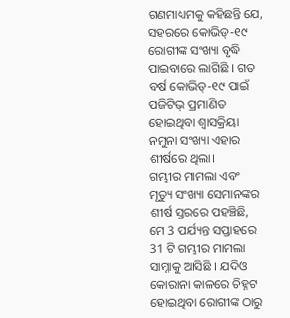ଗଣମାଧ୍ୟମକୁ କହିଛନ୍ତି ଯେ, ସହରରେ କୋଭିଡ୍-୧୯ ରୋଗୀଙ୍କ ସଂଖ୍ୟା ବୃଦ୍ଧି ପାଇବାରେ ଲାଗିଛି । ଗତ ବର୍ଷ କୋଭିଡ୍-୧୯ ପାଇଁ ପଜିଟିଭ୍ ପ୍ରମାଣିତ ହୋଇଥିବା ଶ୍ୱାସକ୍ରିୟା ନମୁନା ସଂଖ୍ୟା ଏହାର ଶୀର୍ଷରେ ଥିଲା।
ଗମ୍ଭୀର ମାମଲା ଏବଂ ମୃତ୍ୟୁ ସଂଖ୍ୟା ସେମାନଙ୍କର ଶୀର୍ଷ ସ୍ତରରେ ପହଞ୍ଚିଛି, ମେ 3 ପର୍ଯ୍ୟନ୍ତ ସପ୍ତାହରେ 31 ଟି ଗମ୍ଭୀର ମାମଲା ସାମ୍ନାକୁ ଆସିଛି । ଯଦିଓ କୋରାନା କାଳରେ ଚିହ୍ନଟ ହୋଇଥିବା ରୋଗୀଙ୍କ ଠାରୁ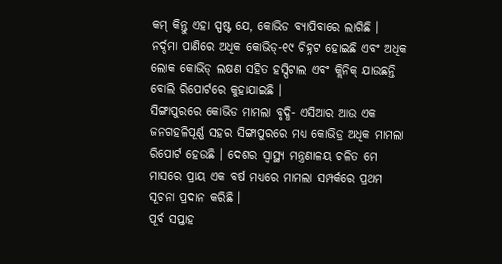କମ୍ କିନ୍ତୁ ଏହା ସ୍ପଷ୍ଟ ଯେ, କୋଭିଡ ବ୍ୟାପିବାରେ ଲାଗିଛି ।
ନର୍ଦ୍ଦମା ପାଣିରେ ଅଧିକ କୋଭିଡ୍-୧୯ ଚିହ୍ନଟ ହୋଇଛି ଏବଂ ଅଧିକ ଲୋକ କୋଭିଡ୍ ଲକ୍ଷଣ ସହିତ ହସ୍ପିଟାଲ ଏବଂ କ୍ଲିନିକ୍ ଯାଉଛନ୍ତି ବୋଲି ରିପୋର୍ଟରେ କୁହାଯାଇଛି ।
ସିଙ୍ଗାପୁରରେ କୋଭିଡ ମାମଲା ବୃଦ୍ଧି- ଏସିଆର ଆଉ ଏକ ଜନଗହଳିପୂର୍ଣ୍ଣ ସହର ସିଙ୍ଗାପୁରରେ ମଧ୍ୟ କୋଭିଡ୍ର ଅଧିକ ମାମଲା ରିପୋର୍ଟ ହେଉଛି । ଦେଶର ସ୍ୱାସ୍ଥ୍ୟ ମନ୍ତ୍ରଣାଳୟ ଚଳିତ ମେ ମାସରେ ପ୍ରାୟ ଏକ ବର୍ଷ ମଧ୍ୟରେ ମାମଲା ସମ୍ପର୍କରେ ପ୍ରଥମ ସୂଚନା ପ୍ରଦାନ କରିଛି ।
ପୂର୍ବ ସପ୍ତାହ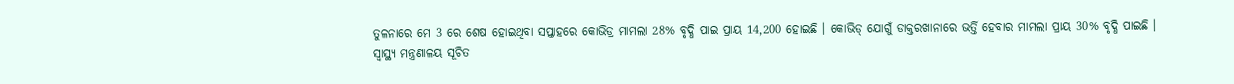ତୁଳନାରେ ମେ 3 ରେ ଶେଷ ହୋଇଥିବା ସପ୍ତାହରେ କୋଭିଡ୍ର ମାମଲା 28% ବୃଦ୍ଧି ପାଇ ପ୍ରାୟ 14,200 ହୋଇଛି । କୋଭିଡ୍ ଯୋଗୁଁ ଡାକ୍ତରଖାନାରେ ଭର୍ତ୍ତି ହେବାର ମାମଲା ପ୍ରାୟ 30% ବୃଦ୍ଧି ପାଇଛି ।
ସ୍ୱାସ୍ଥ୍ୟ ମନ୍ତ୍ରଣାଳୟ ସୂଚିତ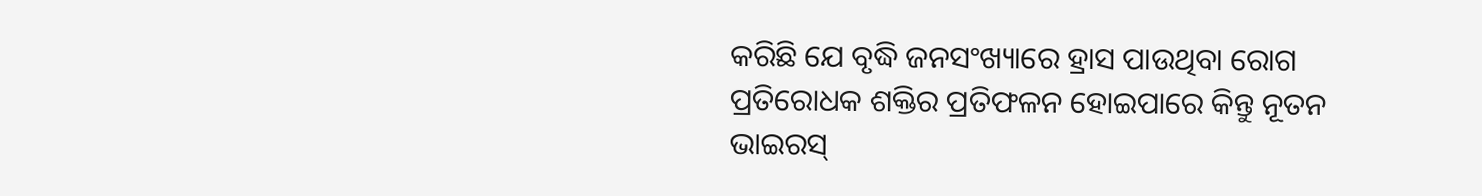କରିଛି ଯେ ବୃଦ୍ଧି ଜନସଂଖ୍ୟାରେ ହ୍ରାସ ପାଉଥିବା ରୋଗ ପ୍ରତିରୋଧକ ଶକ୍ତିର ପ୍ରତିଫଳନ ହୋଇପାରେ କିନ୍ତୁ ନୂତନ ଭାଇରସ୍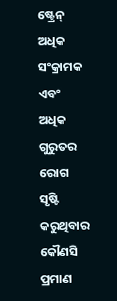ଷ୍ଟ୍ରେନ୍ ଅଧିକ ସଂକ୍ରାମକ ଏବଂ ଅଧିକ ଗୁରୁତର ରୋଗ ସୃଷ୍ଟି କରୁଥିବାର କୌଣସି ପ୍ରମାଣ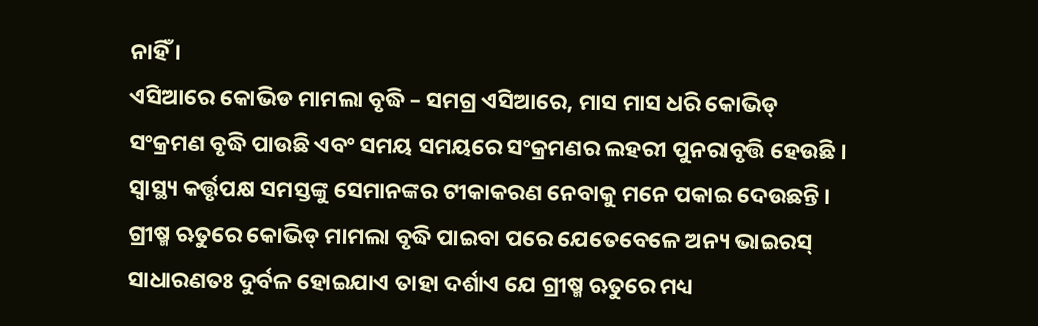ନାହିଁ ।
ଏସିଆରେ କୋଭିଡ ମାମଲା ବୃଦ୍ଧି – ସମଗ୍ର ଏସିଆରେ, ମାସ ମାସ ଧରି କୋଭିଡ୍ ସଂକ୍ରମଣ ବୃଦ୍ଧି ପାଉଛି ଏବଂ ସମୟ ସମୟରେ ସଂକ୍ରମଣର ଲହରୀ ପୁନରାବୃତ୍ତି ହେଉଛି । ସ୍ୱାସ୍ଥ୍ୟ କର୍ତ୍ତୃପକ୍ଷ ସମସ୍ତଙ୍କୁ ସେମାନଙ୍କର ଟୀକାକରଣ ନେବାକୁ ମନେ ପକାଇ ଦେଉଛନ୍ତି ।
ଗ୍ରୀଷ୍ମ ଋତୁରେ କୋଭିଡ୍ ମାମଲା ବୃଦ୍ଧି ପାଇବା ପରେ ଯେତେବେଳେ ଅନ୍ୟ ଭାଇରସ୍ ସାଧାରଣତଃ ଦୁର୍ବଳ ହୋଇଯାଏ ତାହା ଦର୍ଶାଏ ଯେ ଗ୍ରୀଷ୍ମ ଋତୁରେ ମଧ୍ୟ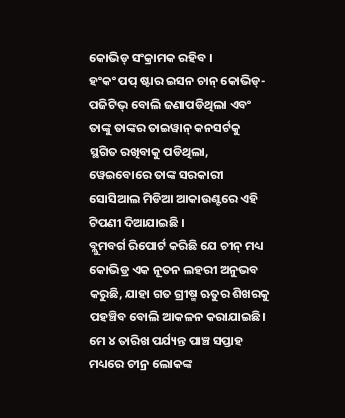କୋଭିଡ୍ ସଂକ୍ରାମକ ରହିବ ।
ହଂକଂ ପପ୍ ଷ୍ଟାର ଇସନ ଚାନ୍ କୋଭିଡ୍-ପଜିଟିଭ୍ ବୋଲି ଜଣାପଡିଥିଲା ଏବଂ ତାଙ୍କୁ ତାଙ୍କର ତାଇୱାନ୍ କନସର୍ଟକୁ ସ୍ଥଗିତ ରଖିବାକୁ ପଡିଥିଲା, ୱେଇବୋରେ ତାଙ୍କ ସରକାରୀ ସୋସିଆଲ ମିଡିଆ ଆକାଉଣ୍ଟରେ ଏହି ଟିପଣୀ ଦିଆଯାଇଛି ।
ବ୍ଲୁମବର୍ଗ ରିପୋର୍ଟ କରିଛି ଯେ ଚୀନ୍ ମଧ୍ୟ କୋଭିଡ୍ର ଏକ ନୂତନ ଲହରୀ ଅନୁଭବ କରୁଛି, ଯାହା ଗତ ଗ୍ରୀଷ୍ମ ଋତୁର ଶିଖରକୁ ପହଞ୍ଚିବ ବୋଲି ଆକଳନ କରାଯାଇଛି। ମେ ୪ ତାରିଖ ପର୍ଯ୍ୟନ୍ତ ପାଞ୍ଚ ସପ୍ତାହ ମଧ୍ୟରେ ଚୀନ୍ର ଲୋକଙ୍କ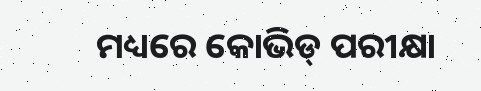ମଧ୍ୟରେ କୋଭିଡ୍ ପରୀକ୍ଷା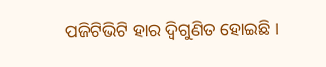ପଜିଟିଭିଟି ହାର ଦ୍ୱିଗୁଣିତ ହୋଇଛି ।